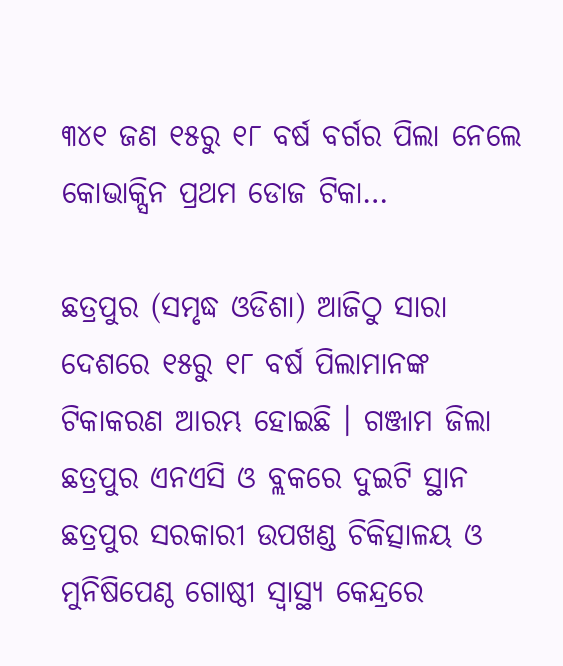୩୪୧ ଜଣ ୧୫ରୁ ୧୮ ବର୍ଷ ବର୍ଗର ପିଲା ନେଲେ କୋଭାକ୍ସିନ ପ୍ରଥମ ଡୋଜ ଟିକା…

ଛତ୍ରପୁର (ସମୃଦ୍ଧ ଓଡିଶା) ଆଜିଠୁ ସାରା ଦେଶରେ ୧୫ରୁ ୧୮ ବର୍ଷ ପିଲାମାନଙ୍କ ଟିକାକରଣ ଆରମ୍ଭ ହୋଇଛି । ଗଞ୍ଜାମ ଜିଲା ଛତ୍ରପୁର ଏନଏସି ଓ ବ୍ଲକରେ ଦୁଇଟି ସ୍ଥାନ ଛତ୍ରପୁର ସରକାରୀ ଉପଖଣ୍ଡ ଚିକିତ୍ସାଳୟ ଓ ମୁନିଷିପେଣ୍ଠ ଗୋଷ୍ଠୀ ସ୍ୱାସ୍ଥ୍ୟ କେନ୍ଦ୍ରରେ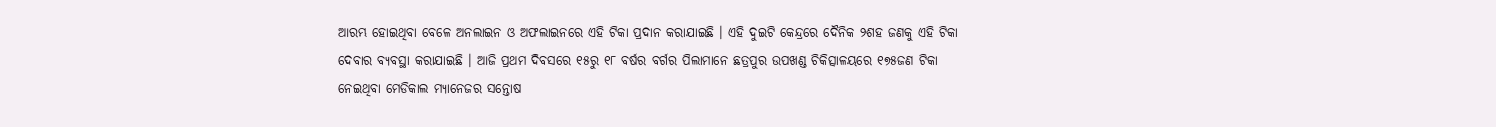ଆରମ୍ଭ ହୋଇଥିବା ବେଳେ ଅନଲାଇନ ଓ ଅଫଲାଇନରେ ଏହି ଟିକା ପ୍ରଦାନ କରାଯାଇଛି । ଏହି ଦୁଇଟି କେନ୍ଦ୍ରରେ ଦୈନିକ ୨ଶହ ଜଣକୁ ଏହି ଟିକା ଦେବାର ବ୍ୟବସ୍ଥା କରାଯାଇଛି । ଆଜି ପ୍ରଥମ ଦିବସରେ ୧୫ରୁ ୧୮ ବର୍ଷର ବର୍ଗର ପିଲାମାନେ ଛତ୍ରପୁର ଉପଖଣ୍ଡ ଚିକିତ୍ସାଳୟରେ ୧୭୫ଜଣ ଟିକା ନେଇଥିବା ମେଡିକାଲ ମ୍ୟାନେଜର ସନ୍ତୋଷ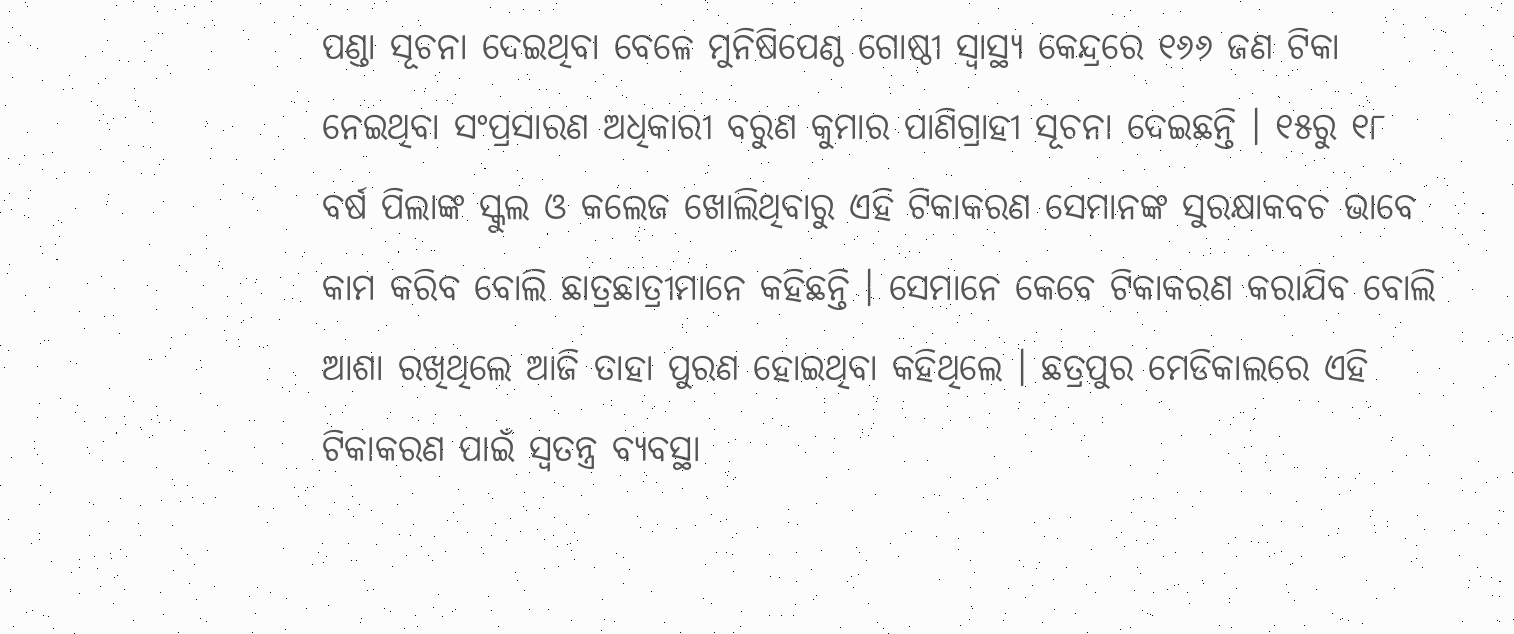ପଣ୍ଡା ସୂଚନା ଦେଇଥିବା ବେଳେ ମୁନିଷିପେଣ୍ଠ ଗୋଷ୍ଠୀ ସ୍ୱାସ୍ଥ୍ୟ କେନ୍ଦ୍ରରେ ୧୬୬ ଜଣ ଟିକା ନେଇଥିବା ସଂପ୍ରସାରଣ ଅଧିକାରୀ ବରୁଣ କୁମାର ପାଣିଗ୍ରାହୀ ସୂଚନା ଦେଇଛନ୍ତି । ୧୫ରୁ ୧୮ ବର୍ଷ ପିଲାଙ୍କ ସ୍କୁଲ ଓ କଲେଜ ଖୋଲିଥିବାରୁ ଏହି ଟିକାକରଣ ସେମାନଙ୍କ ସୁରକ୍ଷାକବଚ ଭାବେ କାମ କରିବ ବୋଲି ଛାତ୍ରଛାତ୍ରୀମାନେ କହିଛନ୍ତି । ସେମାନେ କେବେ ଟିକାକରଣ କରାଯିବ ବୋଲି ଆଶା ରଖିଥିଲେ ଆଜି ତାହା ପୁରଣ ହୋଇଥିବା କହିଥିଲେ । ଛତ୍ରପୁର ମେଡିକାଲରେ ଏହି ଟିକାକରଣ ପାଇଁ ସ୍ୱତନ୍ତ୍ର ବ୍ୟବସ୍ଥା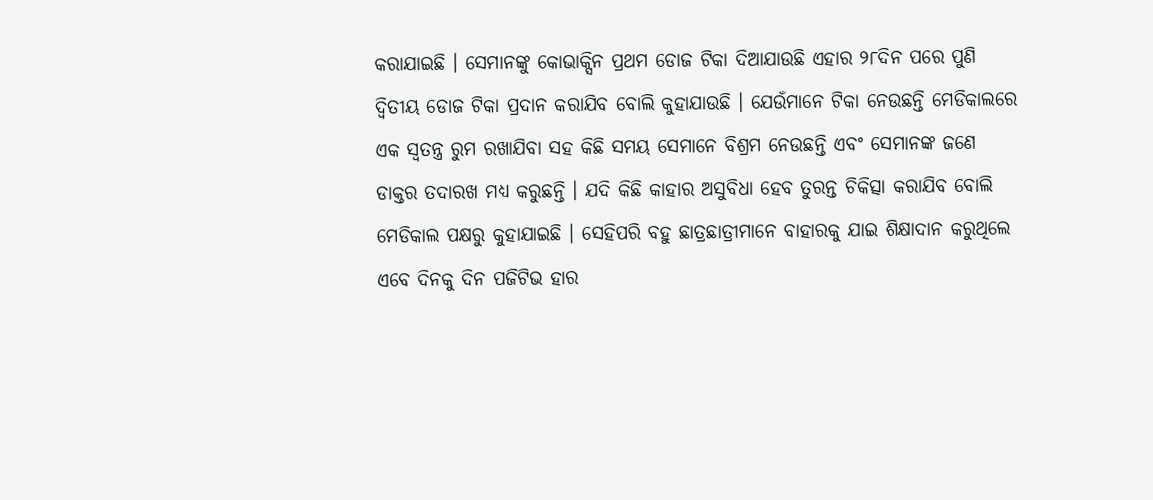କରାଯାଇଛି । ସେମାନଙ୍କୁ କୋଭାକ୍ସିନ ପ୍ରଥମ ଡୋଜ ଟିକା ଦିଆଯାଉଛି ଏହାର ୨୮ଦିନ ପରେ ପୁଣି ଦ୍ୱିତୀୟ ଡୋଜ ଟିକା ପ୍ରଦାନ କରାଯିବ ବୋଲି କୁହାଯାଉଛି । ଯେଉଁମାନେ ଟିକା ନେଉଛନ୍ତି ମେଡିକାଲରେ ଏକ ସ୍ୱତନ୍ତ୍ର ରୁମ ରଖାଯିବା ସହ କିଛି ସମୟ ସେମାନେ ବିଶ୍ରମ ନେଉଛନ୍ତି ଏବଂ ସେମାନଙ୍କ ଜଣେ ଡାକ୍ତର ତଦାରଖ ମଧ୍ୟ କରୁଛନ୍ତି । ଯଦି କିଛି କାହାର ଅସୁବିଧା ହେବ ତୁରନ୍ତ ଚିକିତ୍ସା କରାଯିବ ବୋଲି ମେଡିକାଲ ପକ୍ଷରୁ କୁହାଯାଇଛି । ସେହିପରି ବହୁ ଛାତ୍ରଛାତ୍ରୀମାନେ ବାହାରକୁ ଯାଇ ଶିକ୍ଷାଦାନ କରୁଥିଲେ ଏବେ ଦିନକୁ ଦିନ ପଜିଟିଭ ହାର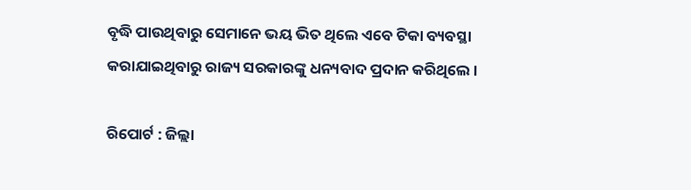ବୃଦ୍ଧି ପାଉଥିବାରୁ ସେମାନେ ଭୟ ଭିତ ଥିଲେ ଏବେ ଟିକା ବ୍ୟବସ୍ଥା କରାଯାଇଥିବାରୁ ରାଜ୍ୟ ସରକାରଙ୍କୁ ଧନ୍ୟବାଦ ପ୍ରଦାନ କରିଥିଲେ ।

ରିପୋର୍ଟ : ଜିଲ୍ଲା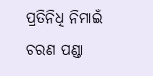ପ୍ରତିନିଧି ନିମାଇଁ ଚରଣ ପଣ୍ଡା